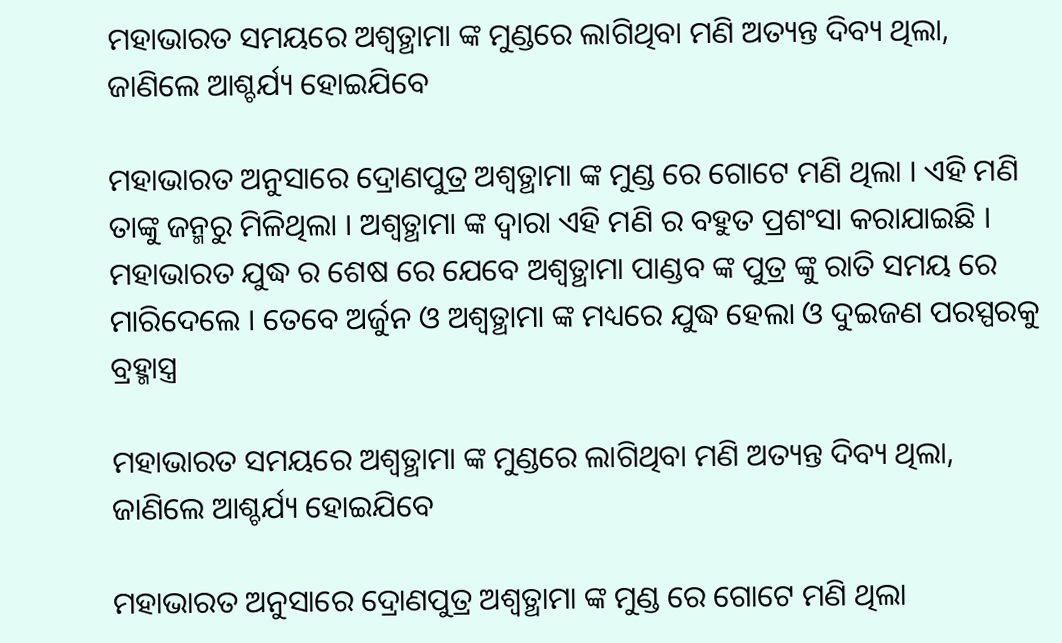ମହାଭାରତ ସମୟରେ ଅଶ୍ଵତ୍ଥାମା ଙ୍କ ମୁଣ୍ଡରେ ଲାଗିଥିବା ମଣି ଅତ୍ୟନ୍ତ ଦିବ୍ୟ ଥିଲା, ଜାଣିଲେ ଆଶ୍ଚର୍ଯ୍ୟ ହୋଇଯିବେ

ମହାଭାରତ ଅନୁସାରେ ଦ୍ରୋଣପୁତ୍ର ଅଶ୍ଵତ୍ଥାମା ଙ୍କ ମୁଣ୍ଡ ରେ ଗୋଟେ ମଣି ଥିଲା । ଏହି ମଣି ତାଙ୍କୁ ଜନ୍ମରୁ ମିଳିଥିଲା । ଅଶ୍ଵତ୍ଥାମା ଙ୍କ ଦ୍ୱାରା ଏହି ମଣି ର ବହୁତ ପ୍ରଶଂସା କରାଯାଇଛି । ମହାଭାରତ ଯୁଦ୍ଧ ର ଶେଷ ରେ ଯେବେ ଅଶ୍ଵତ୍ଥାମା ପାଣ୍ଡବ ଙ୍କ ପୁତ୍ର ଙ୍କୁ ରାତି ସମୟ ରେ ମାରିଦେଲେ । ତେବେ ଅର୍ଜୁନ ଓ ଅଶ୍ଵତ୍ଥାମା ଙ୍କ ମଧ୍ୟରେ ଯୁଦ୍ଧ ହେଲା ଓ ଦୁଇଜଣ ପରସ୍ପରକୁ ବ୍ରହ୍ମାସ୍ତ୍ର

ମହାଭାରତ ସମୟରେ ଅଶ୍ଵତ୍ଥାମା ଙ୍କ ମୁଣ୍ଡରେ ଲାଗିଥିବା ମଣି ଅତ୍ୟନ୍ତ ଦିବ୍ୟ ଥିଲା, ଜାଣିଲେ ଆଶ୍ଚର୍ଯ୍ୟ ହୋଇଯିବେ

ମହାଭାରତ ଅନୁସାରେ ଦ୍ରୋଣପୁତ୍ର ଅଶ୍ଵତ୍ଥାମା ଙ୍କ ମୁଣ୍ଡ ରେ ଗୋଟେ ମଣି ଥିଲା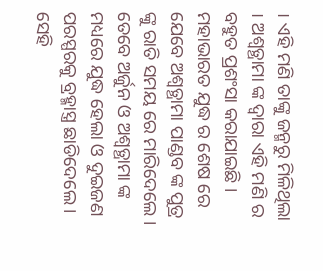। ଏହି ମଣି ତାଙ୍କୁ ଜନ୍ମରୁ ମିଳିଥିଲା । ଅଶ୍ଵତ୍ଥାମା ଙ୍କ ଦ୍ୱାରା ଏହି ମଣି ର ବହୁତ ପ୍ରଶଂସା କରାଯାଇଛି । ମହାଭାରତ ଯୁଦ୍ଧ ର ଶେଷ ରେ ଯେବେ ଅଶ୍ଵତ୍ଥାମା ପାଣ୍ଡବ ଙ୍କ ପୁତ୍ର ଙ୍କୁ ରାତି ସମୟ ରେ ମାରିଦେଲେ । ତେବେ ଅର୍ଜୁନ ଓ ଅଶ୍ଵତ୍ଥାମା ଙ୍କ ମଧ୍ୟରେ ଯୁଦ୍ଧ ହେଲା ଓ ଦୁଇଜଣ ପରସ୍ପରକୁ ବ୍ରହ୍ମାସ୍ତ୍ର ଛାଡିଦେଲେ । ସେହି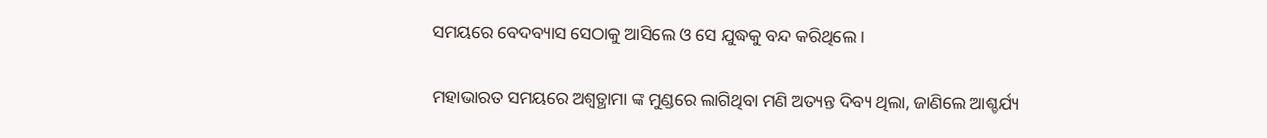ସମୟରେ ବେଦବ୍ୟାସ ସେଠାକୁ ଆସିଲେ ଓ ସେ ଯୁଦ୍ଧକୁ ବନ୍ଦ କରିଥିଲେ ।

ମହାଭାରତ ସମୟରେ ଅଶ୍ଵତ୍ଥାମା ଙ୍କ ମୁଣ୍ଡରେ ଲାଗିଥିବା ମଣି ଅତ୍ୟନ୍ତ ଦିବ୍ୟ ଥିଲା, ଜାଣିଲେ ଆଶ୍ଚର୍ଯ୍ୟ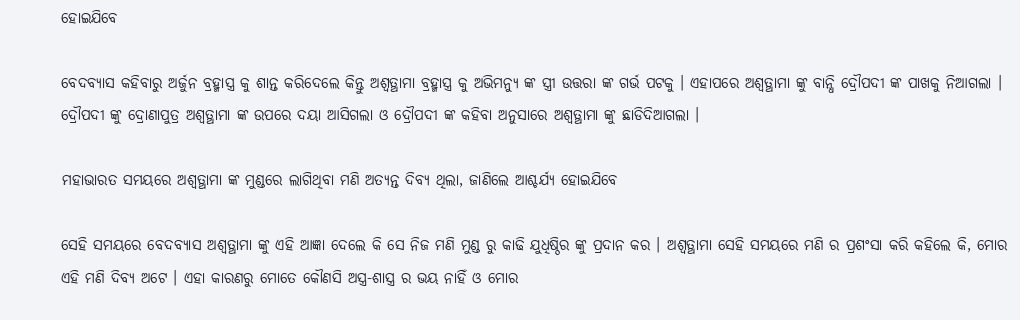ହୋଇଯିବେ

ବେଦବ୍ୟାସ କହିବାରୁ ଅର୍ଜୁନ ବ୍ରହ୍ମାସ୍ତ୍ର କୁ ଶାନ୍ତ କରିଦେଲେ କିନ୍ତୁ ଅଶ୍ଵତ୍ଥାମା ବ୍ରହ୍ମାସ୍ତ୍ର କୁ ଅଭିମନ୍ୟୁ ଙ୍କ ସ୍ତ୍ରୀ ଉତ୍ତରା ଙ୍କ ଗର୍ଭ ପଟକୁ । ଏହାପରେ ଅଶ୍ଵତ୍ଥାମା ଙ୍କୁ ବାନ୍ଧି ଦ୍ରୌପଦୀ ଙ୍କ ପାଖକୁ ନିଆଗଲା । ଦ୍ରୌପଦୀ ଙ୍କୁ ଦ୍ରୋଣାପୁତ୍ର ଅଶ୍ଵତ୍ଥାମା ଙ୍କ ଉପରେ ଦୟା ଆସିଗଲା ଓ ଦ୍ରୌପଦୀ ଙ୍କ କହିବା ଅନୁସାରେ ଅଶ୍ଵତ୍ଥାମା ଙ୍କୁ ଛାଡିଦିଆଗଲା ।

ମହାଭାରତ ସମୟରେ ଅଶ୍ଵତ୍ଥାମା ଙ୍କ ମୁଣ୍ଡରେ ଲାଗିଥିବା ମଣି ଅତ୍ୟନ୍ତ ଦିବ୍ୟ ଥିଲା, ଜାଣିଲେ ଆଶ୍ଚର୍ଯ୍ୟ ହୋଇଯିବେ

ସେହି ସମୟରେ ବେଦବ୍ୟାସ ଅଶ୍ଵତ୍ଥାମା ଙ୍କୁ ଏହି ଆଜ୍ଞା ଦେଲେ କି ସେ ନିଜ ମଣି ମୁଣ୍ଡ ରୁ କାଢି ଯୁଧିଷ୍ଠିର ଙ୍କୁ ପ୍ରଦାନ କର । ଅଶ୍ଵତ୍ଥାମା ସେହି ସମୟରେ ମଣି ର ପ୍ରଶଂସା କରି କହିଲେ କି, ମୋର ଏହି ମଣି ଦିବ୍ୟ ଅଟେ । ଏହା କାରଣରୁ ମୋତେ କୌଣସି ଅସ୍ତ୍ର-ଶାସ୍ତ୍ର ର ଭୟ ନାହିଁ ଓ ମୋର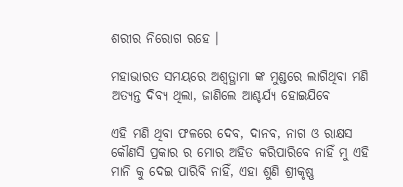ଶରୀର ନିରୋଗ ରହେ ।

ମହାଭାରତ ସମୟରେ ଅଶ୍ଵତ୍ଥାମା ଙ୍କ ମୁଣ୍ଡରେ ଲାଗିଥିବା ମଣି ଅତ୍ୟନ୍ତ ଦିବ୍ୟ ଥିଲା, ଜାଣିଲେ ଆଶ୍ଚର୍ଯ୍ୟ ହୋଇଯିବେ

ଏହି ମଣି ଥିବା ଫଳରେ ଦେବ, ଦାନବ, ନାଗ ଓ ରାକ୍ଷସ କୌଣସି ପ୍ରକାର ର ମୋର ଅହିତ କରିପାରିବେ ନାହିଁ ମୁ ଏହି ମାନି କୁ ଦେଇ ପାରିବି ନାହିଁ, ଏହା ଶୁଣି ଶ୍ରୀକୃଷ୍ଣ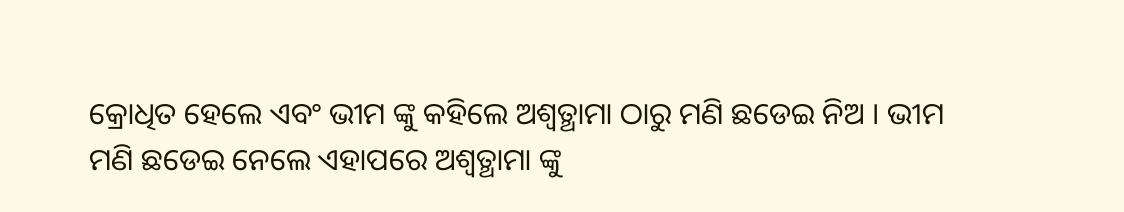କ୍ରୋଧିତ ହେଲେ ଏବଂ ଭୀମ ଙ୍କୁ କହିଲେ ଅଶ୍ଵତ୍ଥାମା ଠାରୁ ମଣି ଛଡେଇ ନିଅ । ଭୀମ ମଣି ଛଡେଇ ନେଲେ ଏହାପରେ ଅଶ୍ଵତ୍ଥାମା ଙ୍କୁ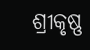ଶ୍ରୀକୃଷ୍ଣ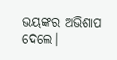ଭୟଙ୍କର ଅଭିଶାପ ଦେଲେ।